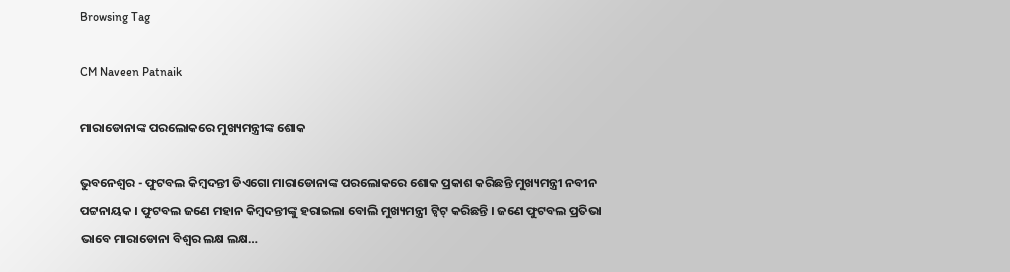Browsing Tag

CM Naveen Patnaik

ମାରାଡୋନାଙ୍କ ପରଲୋକରେ ମୁଖ୍ୟମନ୍ତ୍ରୀଙ୍କ ଶୋକ

ଭୁବନେଶ୍ୱର - ଫୁଟବଲ କିମ୍ବଦନ୍ତୀ ଡିଏଗୋ ମାରାଡୋନାଙ୍କ ପରଲୋକରେ ଶୋକ ପ୍ରକାଶ କରିଛନ୍ତି ମୁଖ୍ୟମନ୍ତ୍ରୀ ନବୀନ ପଟ୍ଟନାୟକ । ଫୁଟବଲ ଜଣେ ମହାନ କିମ୍ବଦନ୍ତୀଙ୍କୁ ହରାଇଲା ବୋଲି ମୁଖ୍ୟମନ୍ତ୍ରୀ ଟ୍ୱିଟ୍ କରିଛନ୍ତି । ଜଣେ ଫୁଟବଲ ପ୍ରତିଭା ଭାବେ ମାରାଡୋନା ବିଶ୍ୱର ଲକ୍ଷ ଲକ୍ଷ…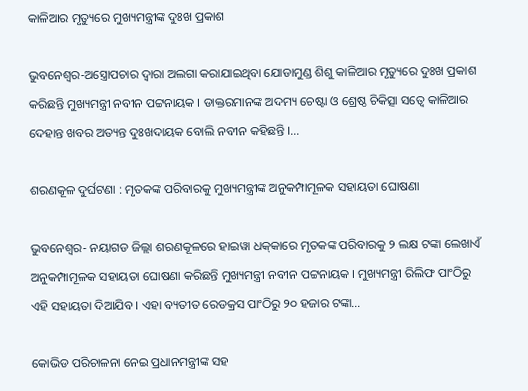କାଳିଆର ମୃତ୍ୟୁରେ ମୁଖ୍ୟମନ୍ତ୍ରୀଙ୍କ ଦୁଃଖ ପ୍ରକାଶ

ଭୁବନେଶ୍ୱର-ଅସ୍ତ୍ରୋପଚାର ଦ୍ୱାରା ଅଲଗା କରାଯାଇଥିବା ଯୋଡାମୁଣ୍ଡ ଶିଶୁ କାଳିଆର ମୃତ୍ୟୁରେ ଦୁଃଖ ପ୍ରକାଶ କରିଛନ୍ତି ମୁଖ୍ୟମନ୍ତ୍ରୀ ନବୀନ ପଟ୍ଟନାୟକ । ଡାକ୍ତରମାନଙ୍କ ଅଦମ୍ୟ ଚେଷ୍ଟା ଓ ଶ୍ରେଷ୍ଠ ଚିକିତ୍ସା ସତ୍ୱେ କାଳିଆର ଦେହାନ୍ତ ଖବର ଅତ୍ୟନ୍ତ ଦୁଃଖଦାୟକ ବୋଲି ନବୀନ କହିଛନ୍ତି ।…

ଶରଣକୂଳ ଦୁର୍ଘଟଣା : ମୃତକଙ୍କ ପରିବାରକୁ ମୁଖ୍ୟମନ୍ତ୍ରୀଙ୍କ ଅନୁକମ୍ପାମୂଳକ ସହାୟତା ଘୋଷଣା

ଭୁବନେଶ୍ୱର- ନୟାଗଡ ଜିଲ୍ଲା ଶରଣକୂଳରେ ହାଇୱା ଧକ୍‌କାରେ ମୃତକଙ୍କ ପରିବାରକୁ ୨ ଲକ୍ଷ ଟଙ୍କା ଲେଖାଏଁ ଅନୁକମ୍ପାମୂଳକ ସହାୟତା ଘୋଷଣା କରିଛନ୍ତି ମୁଖ୍ୟମନ୍ତ୍ରୀ ନବୀନ ପଟ୍ଟନାୟକ । ମୁଖ୍ୟମନ୍ତ୍ରୀ ରିଲିଫ ପାଂଠିରୁ ଏହି ସହାୟତା ଦିଆଯିବ । ଏହା ବ୍ୟତୀତ ରେଡକ୍ରସ ପାଂଠିରୁ ୨୦ ହଜାର ଟଙ୍କା…

କୋଭିଡ ପରିଚାଳନା ନେଇ ପ୍ରଧାନମନ୍ତ୍ରୀଙ୍କ ସହ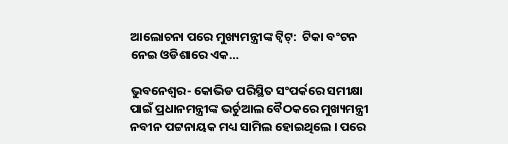ଆଲୋଚନା ପରେ ମୁଖ୍ୟମନ୍ତ୍ରୀଙ୍କ ଟ୍ୱିଟ୍:  ଟିକା ବଂଟନ ନେଇ ଓଡିଶାରେ ଏକ…

ଭୁବନେଶ୍ୱର- କୋଭିଡ ପରିସ୍ଥିତ ସଂପର୍କରେ ସମୀକ୍ଷା ପାଇଁ ପ୍ରଧାନମନ୍ତ୍ରୀଙ୍କ ଭର୍ଚୁଆଲ ବୈଠକରେ ମୁଖ୍ୟମନ୍ତ୍ରୀ ନବୀନ ପଟ୍ଟନାୟକ ମଧ୍ୟ ସାମିଲ ହୋଇଥିଲେ । ପରେ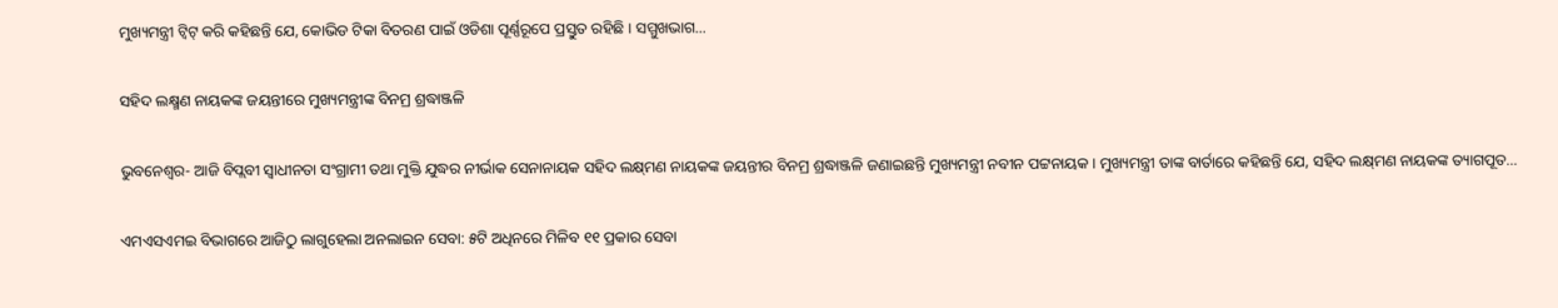ମୁଖ୍ୟମନ୍ତ୍ରୀ ଟ୍ୱିଟ୍ କରି କହିଛନ୍ତି ଯେ, କୋଭିଡ ଟିକା ବିତରଣ ପାଇଁ ଓଡିଶା ପୂର୍ଣ୍ଣରୂପେ ପ୍ରସ୍ତୁତ ରହିଛି । ସମ୍ମୁଖଭାଗ…

ସହିଦ ଲକ୍ଷ୍ମଣ ନାୟକଙ୍କ ଜୟନ୍ତୀରେ ମୁଖ୍ୟମନ୍ତ୍ରୀଙ୍କ ବିନମ୍ର ଶ୍ରଦ୍ଧାଞ୍ଜଳି

ଭୁବନେଶ୍ୱର- ଆଜି ବିପ୍ଲବୀ ସ୍ୱାଧୀନତା ସଂଗ୍ରାମୀ ତଥା ମୁକ୍ତି ଯୁଦ୍ଧର ନୀର୍ଭାକ ସେନାନାୟକ ସହିଦ ଲକ୍ଷ୍‌ମଣ ନାୟକଙ୍କ ଜୟନ୍ତୀର ବିନମ୍ର ଶ୍ରଦ୍ଧାଞ୍ଜଳି ଜଣାଇଛନ୍ତି ମୁଖ୍ୟମନ୍ତ୍ରୀ ନବୀନ ପଟ୍ଟନାୟକ । ମୁଖ୍ୟମନ୍ତ୍ରୀ ତାଙ୍କ ବାର୍ତାରେ କହିଛନ୍ତି ଯେ, ସହିଦ ଲକ୍ଷ୍‌ମଣ ନାୟକଙ୍କ ତ୍ୟାଗପୂତ…

ଏମଏସଏମଇ ବିଭାଗରେ ଆଜିଠୁ ଲାଗୁହେଲା ଅନଲାଇନ ସେବା: ୫ଟି ଅଧିନରେ ମିଳିବ ୧୧ ପ୍ରକାର ସେବା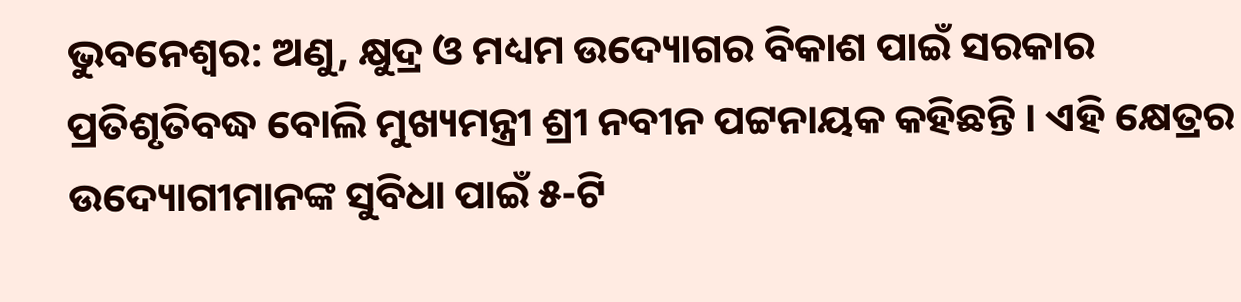ଭୁବନେଶ୍ବର: ଅଣୁ, କ୍ଷୁଦ୍ର ଓ ମଧ୍ୟମ ଉଦ୍ୟୋଗର ବିକାଶ ପାଇଁ ସରକାର ପ୍ରତିଶୃତିବଦ୍ଧ ବୋଲି ମୁଖ୍ୟମନ୍ତ୍ରୀ ଶ୍ରୀ ନବୀନ ପଟ୍ଟନାୟକ କହିଛନ୍ତି । ଏହି କ୍ଷେତ୍ରର ଉଦ୍ୟୋଗୀମାନଙ୍କ ସୁବିଧା ପାଇଁ ୫-ଟି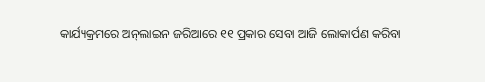କାର୍ଯ୍ୟକ୍ରମରେ ଅନ୍‌ଲାଇନ ଜରିଆରେ ୧୧ ପ୍ରକାର ସେବା ଆଜି ଲୋକାର୍ପଣ କରିବା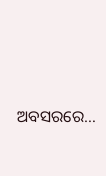ଅବସରରେ…